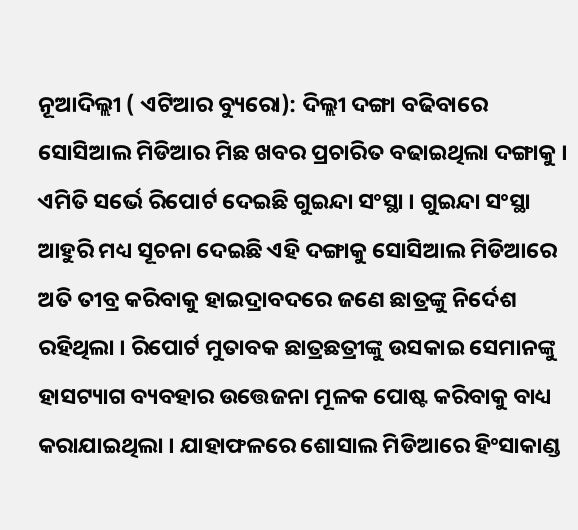ନୂଆଦିଲ୍ଲୀ ( ଏଟିଆର ବ୍ୟୁରୋ): ଦିଲ୍ଲୀ ଦଙ୍ଗା ବଢିବାରେ ସୋସିଆଲ ମିଡିଆର ମିଛ ଖବର ପ୍ରଚାରିତ ବଢାଇଥିଲା ଦଙ୍ଗାକୁ । ଏମିତି ସର୍ଭେ ରିପୋର୍ଟ ଦେଇଛି ଗୁଇନ୍ଦା ସଂସ୍ଥା । ଗୁଇନ୍ଦା ସଂସ୍ଥା ଆହୁରି ମଧ୍ୟ ସୂଚନା ଦେଇଛି ଏହି ଦଙ୍ଗାକୁ ସୋସିଆଲ ମିଡିଆରେ ଅତି ତୀବ୍ର କରିବାକୁ ହାଇଦ୍ରାବଦରେ ଜଣେ ଛାତ୍ରଙ୍କୁ ନିର୍ଦେଶ ରହିଥିଲା । ରିପୋର୍ଟ ମୁତାବକ ଛାତ୍ରଛତ୍ରୀଙ୍କୁ ଉସକାଇ ସେମାନଙ୍କୁ ହାସଟ୍ୟାଗ ବ୍ୟବହାର ଉତ୍ତେଜନା ମୂଳକ ପୋଷ୍ଟ କରିବାକୁ ବାଧ୍ୟ କରାଯାଇଥିଲା । ଯାହାଫଳରେ ଶୋସାଲ ମିଡିଆରେ ହିଂସାକାଣ୍ଡ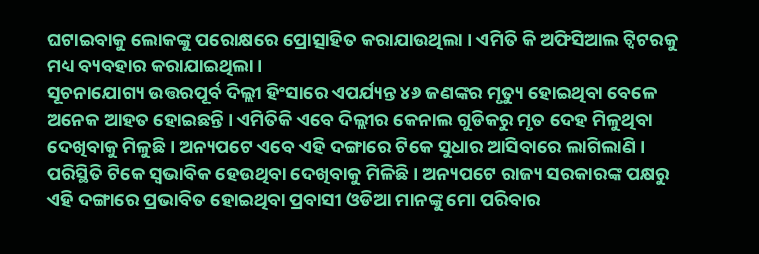ଘଟାଇବାକୁ ଲୋକଙ୍କୁ ପରୋକ୍ଷରେ ପ୍ରୋତ୍ସାହିତ କରାଯାଉଥିଲା । ଏମିତି କି ଅଫିସିଆଲ ଟ୍ୱିଟରକୁ ମଧ୍ୟ ବ୍ୟବହାର କରାଯାଇଥିଲା ।
ସୂଚନାଯୋଗ୍ୟ ଉତ୍ତରପୂର୍ବ ଦିଲ୍ଲୀ ହିଂସାରେ ଏପର୍ଯ୍ୟନ୍ତ ୪୬ ଜଣଙ୍କର ମୃତ୍ୟୁ ହୋଇଥିବା ବେଳେ ଅନେକ ଆହତ ହୋଇଛନ୍ତି । ଏମିତିକି ଏବେ ଦିଲ୍ଲୀର କେନାଲ ଗୁଡିକରୁ ମୃତ ଦେହ ମିଳୁଥିବା ଦେଖିବାକୁ ମିଳୁଛି । ଅନ୍ୟପଟେ ଏବେ ଏହି ଦଙ୍ଗାରେ ଟିକେ ସୁଧାର ଆସିବାରେ ଲାଗିଲାଣି । ପରିସ୍ଥିତି ଟିକେ ସ୍ୱଭାବିକ ହେଉଥିବା ଦେଖିବାକୁ ମିଳିଛି । ଅନ୍ୟପଟେ ରାଜ୍ୟ ସରକାରଙ୍କ ପକ୍ଷରୁ ଏହି ଦଙ୍ଗାରେ ପ୍ରଭାବିତ ହୋଇଥିବା ପ୍ରବାସୀ ଓଡିଆ ମାନଙ୍କୁ ମୋ ପରିବାର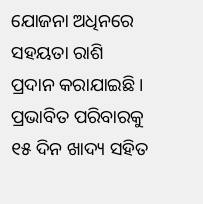ଯୋଜନା ଅଧିନରେ ସହୟତା ରାଶି ପ୍ରଦାନ କରାଯାଇଛି । ପ୍ରଭାବିତ ପରିବାରକୁ ୧୫ ଦିନ ଖାଦ୍ୟ ସହିତ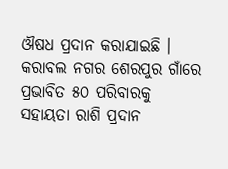ଔଷଧ ପ୍ରଦାନ କରାଯାଇଛି । କରାବଲ ନଗର ଶେରପୁର ଗାଁରେ ପ୍ରଭାବିତ ୫୦ ପରିବାରକୁ ସହାୟତା ରାଶି ପ୍ରଦାନ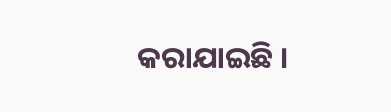କରାଯାଇଛି ।